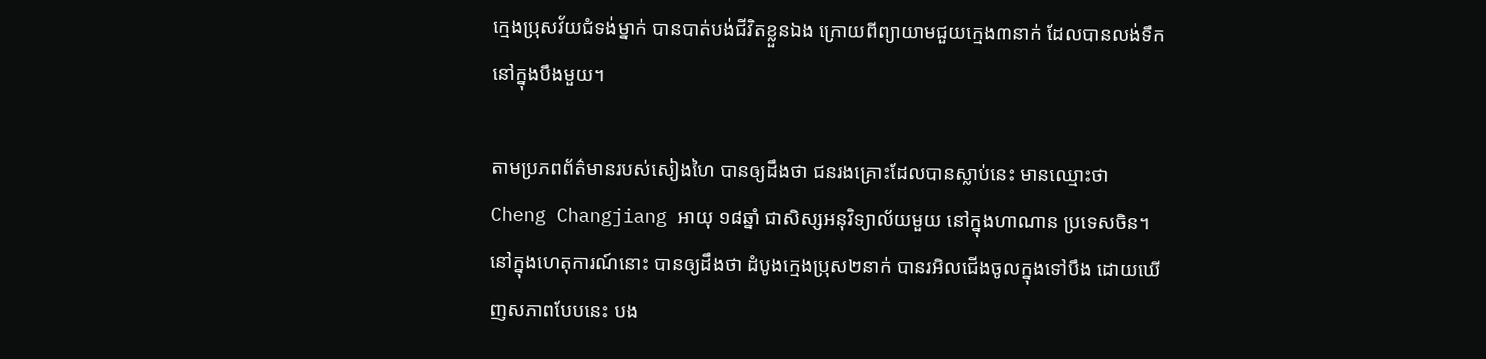ក្មេងប្រុសវ័យជំទង់ម្នាក់ បានបាត់បង់ជីវិតខ្លួនឯង ក្រោយពីព្យាយាមជួយក្មេង៣នាក់ ដែលបានលង់ទឹក នៅក្នុងបឹងមួយ។

តាមប្រភពព័ត៌មានរបស់សៀងហៃ បានឲ្យដឹងថា ជនរងគ្រោះដែលបានស្លាប់នេះ មានឈ្មោះថា Cheng Changjiang អាយុ ១៨ឆ្នាំ ជាសិស្សអនុវិទ្យាល័យមួយ នៅក្នុងហាណាន ប្រទេសចិន។ នៅក្នុងហេតុការណ៍នោះ បានឲ្យដឹងថា ដំបូងក្មេងប្រុស២នាក់ បានរអិលជើងចូលក្នុងទៅបឹង ដោយឃើញសភាពបែបនេះ បង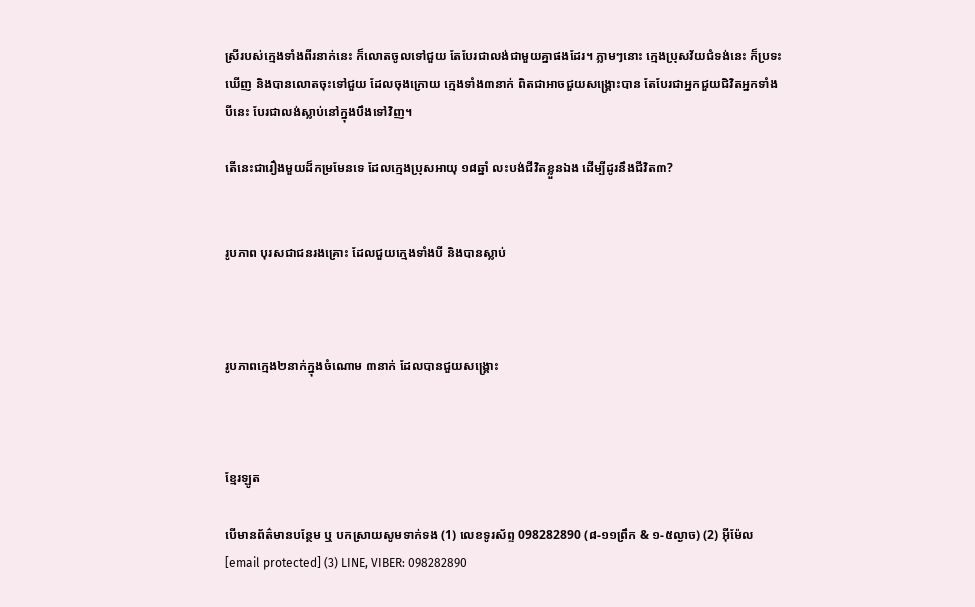ស្រីរបស់ក្មេងទាំងពីរនាក់នេះ ក៏លោតចូលទៅជួយ តែបែរជាលង់ជាមួយគ្នាផងដែរ។ ភ្លាមៗនោះ ក្មេងប្រុសវ័យជំទង់នេះ ក៏ប្រទះឃើញ និងបានលោតចុះទៅជួយ ដែលចុងក្រោយ ក្មេងទាំង៣នាក់ ពិតជាអាចជួយសង្គ្រោះបាន តែបែរជាអ្នកជួយជិវិតអ្នកទាំងបីនេះ បែរជាលង់ស្លាប់នៅក្នុងបឹងទៅវិញ។

តើនេះជារឿងមួយដ៏កម្រមែនទេ ដែលក្មេងប្រុសអាយុ ១៨ឆ្នាំ លះបង់ជីវិតខ្លួនឯង ដើម្បីដូរនឹងជីវិត៣?


រូបភាព បុរសជាជនរងគ្រោះ ដែលជួយក្មេងទាំងបី និងបានស្លាប់



រូបភាពក្មេង២នាក់ក្នុងចំណោម ៣នាក់ ដែលបានជួយសង្គ្រោះ



ខ្មែរឡូត

បើមានព័ត៌មានបន្ថែម ឬ បកស្រាយសូមទាក់ទង (1) លេខទូរស័ព្ទ 098282890 (៨-១១ព្រឹក & ១-៥ល្ងាច) (2) អ៊ីម៉ែល [email protected] (3) LINE, VIBER: 098282890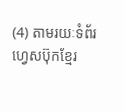(4) តាមរយៈទំព័រហ្វេសប៊ុកខ្មែរ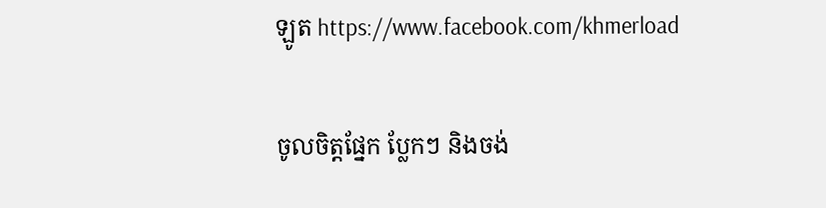ឡូត https://www.facebook.com/khmerload

ចូលចិត្តផ្នែក ប្លែកៗ និងចង់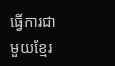ធ្វើការជាមួយខ្មែរ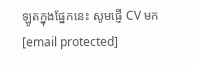ឡូតក្នុងផ្នែកនេះ សូមផ្ញើ CV មក [email protected]